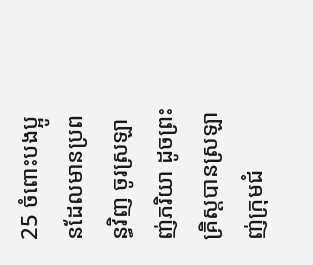25 ចំពោះបងប្អូនដែលមានប្រពន្ធវិញ ចូរស្រឡាញ់ភរិយា ដូចព្រះគ្រិស្ដបានស្រឡាញ់ក្រុមជំ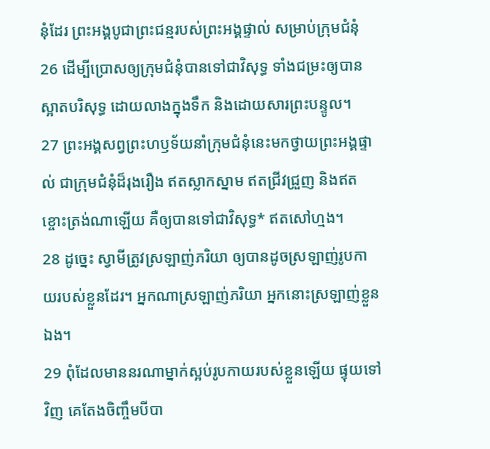នុំដែរ ព្រះអង្គបូជាព្រះជន្មរបស់ព្រះអង្គផ្ទាល់ សម្រាប់ក្រុមជំនុំ
26 ដើម្បីប្រោសឲ្យក្រុមជំនុំបានទៅជាវិសុទ្ធ ទាំងជម្រះឲ្យបានស្អាតបរិសុទ្ធ ដោយលាងក្នុងទឹក និងដោយសារព្រះបន្ទូល។
27 ព្រះអង្គសព្វព្រះហឫទ័យនាំក្រុមជំនុំនេះមកថ្វាយព្រះអង្គផ្ទាល់ ជាក្រុមជំនុំដ៏រុងរឿង ឥតស្លាកស្នាម ឥតជ្រីវជ្រួញ និងឥតខ្ចោះត្រង់ណាឡើយ គឺឲ្យបានទៅជាវិសុទ្ធ* ឥតសៅហ្មង។
28 ដូច្នេះ ស្វាមីត្រូវស្រឡាញ់ភរិយា ឲ្យបានដូចស្រឡាញ់រូបកាយរបស់ខ្លួនដែរ។ អ្នកណាស្រឡាញ់ភរិយា អ្នកនោះស្រឡាញ់ខ្លួនឯង។
29 ពុំដែលមាននរណាម្នាក់ស្អប់រូបកាយរបស់ខ្លួនឡើយ ផ្ទុយទៅវិញ គេតែងចិញ្ចឹមបីបា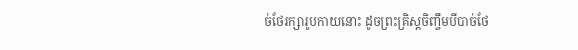ច់ថែរក្សារូបកាយនោះ ដូចព្រះគ្រិស្ដចិញ្ចឹមបីបាច់ថែ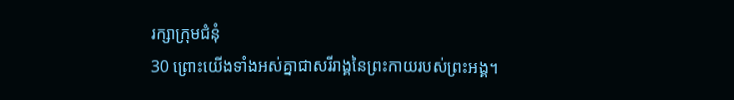រក្សាក្រុមជំនុំ
30 ព្រោះយើងទាំងអស់គ្នាជាសរីរាង្គនៃព្រះកាយរបស់ព្រះអង្គ។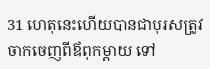31 ហេតុនេះហើយបានជាបុរសត្រូវចាកចេញពីឪពុកម្ដាយ ទៅ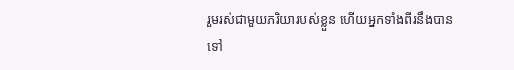រួមរស់ជាមួយភរិយារបស់ខ្លួន ហើយអ្នកទាំងពីរនឹងបានទៅ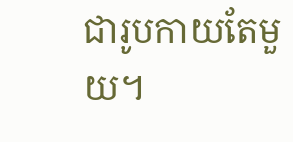ជារូបកាយតែមួយ។